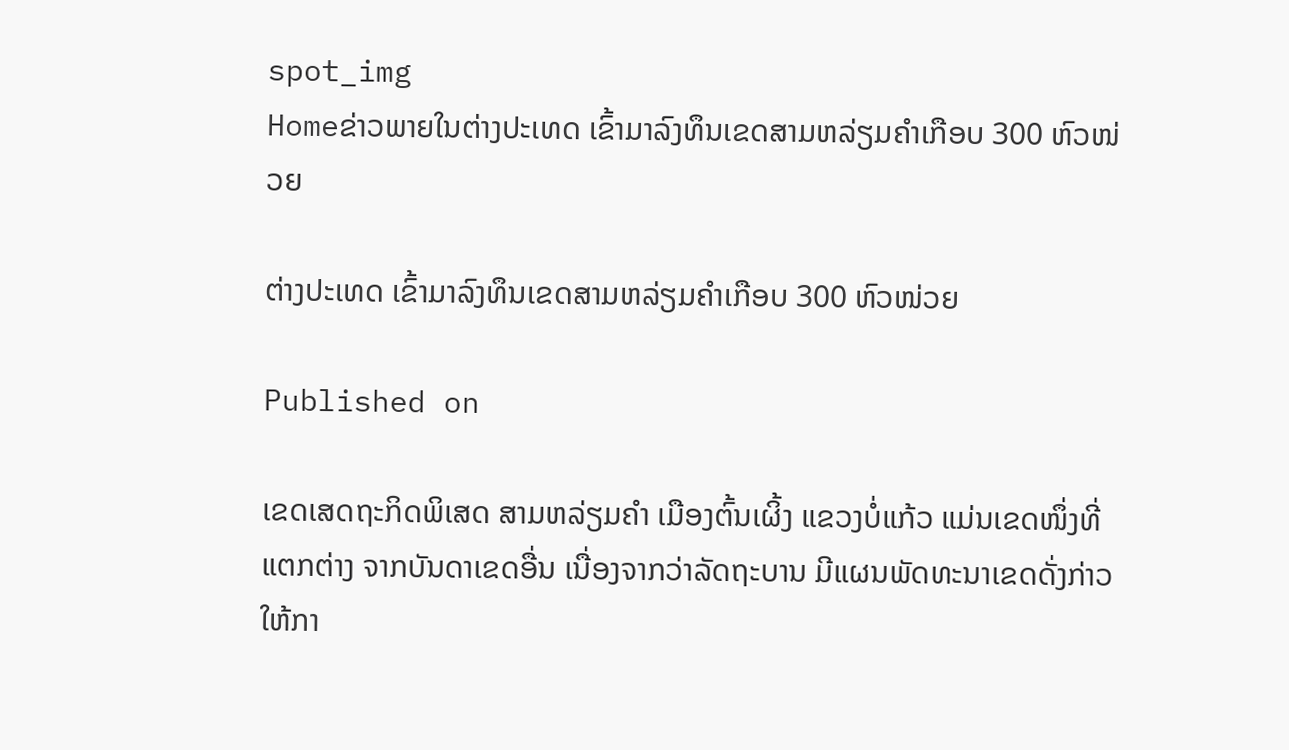spot_img
Homeຂ່າວພາຍໃນຕ່າງປະເທດ ເຂົ້າມາລົງທຶນເຂດສາມຫລ່ຽມຄໍາເກືອບ 300 ຫົວໜ່ວຍ

ຕ່າງປະເທດ ເຂົ້າມາລົງທຶນເຂດສາມຫລ່ຽມຄໍາເກືອບ 300 ຫົວໜ່ວຍ

Published on

ເຂດເສດຖະກິດພິເສດ ສາມຫລ່ຽມຄໍາ ເມືອງຕົ້ນເຜິ້ງ ແຂວງບໍ່ແກ້ວ ແມ່ນເຂດໜຶ່ງທີ່ແຕກຕ່າງ ຈາກບັນດາເຂດອື່ນ ເນື່ອງຈາກວ່າລັດຖະບານ ມີແຜນພັດທະນາເຂດດັ່ງກ່າວໃຫ້ກາ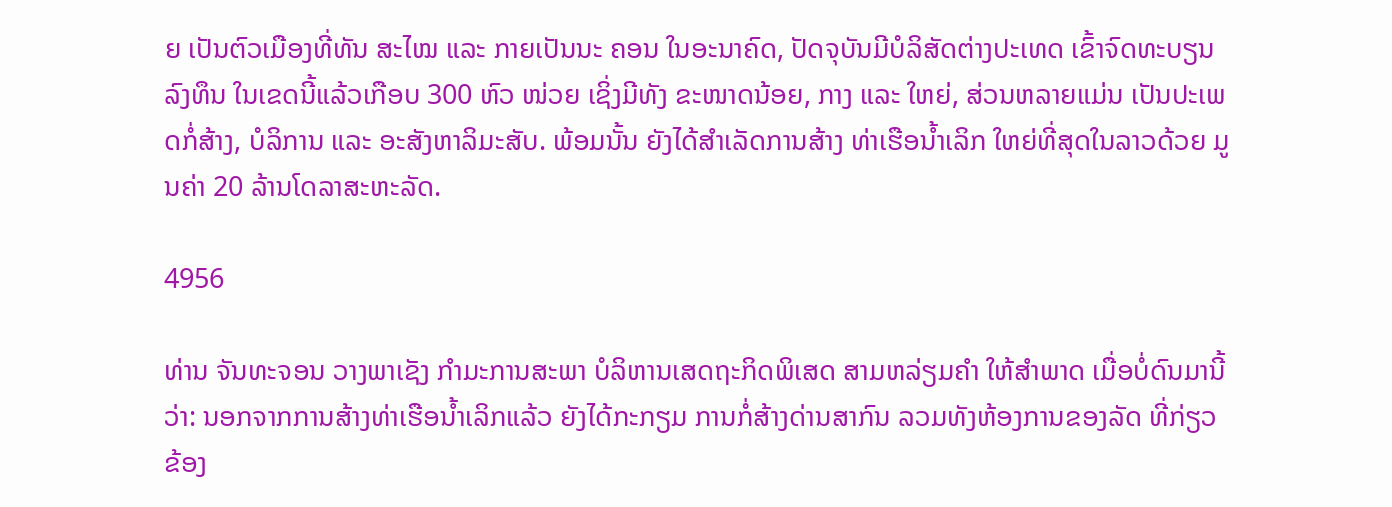ຍ ເປັນຕົວເມືອງທີ່ທັນ ສະໄໝ ແລະ ກາຍເປັນນະ ຄອນ ໃນອະນາຄົດ, ປັດຈຸບັນມີບໍລິສັດຕ່າງປະເທດ ເຂົ້າຈົດທະບຽນລົງທຶນ ໃນເຂດນີ້ແລ້ວເກືອບ 300 ຫົວ ໜ່ວຍ ເຊິ່ງມີທັງ ຂະໜາດນ້ອຍ, ກາງ ແລະ ໃຫຍ່, ສ່ວນຫລາຍແມ່ນ ເປັນປະເພດກໍ່ສ້າງ, ບໍລິການ ແລະ ອະສັງຫາລິມະສັບ. ພ້ອມນັ້ນ ຍັງໄດ້ສຳເລັດການສ້າງ ທ່າເຮືອນໍ້າເລິກ ໃຫຍ່ທີ່ສຸດໃນລາວດ້ວຍ ມູນຄ່າ 20 ລ້ານໂດລາສະຫະລັດ.

4956

ທ່ານ ຈັນທະຈອນ ວາງພາເຊັງ ກໍາມະການສະພາ ບໍລິຫານເສດຖະກິດພິເສດ ສາມຫລ່ຽມຄໍາ ໃຫ້ສໍາພາດ ເມື່ອບໍ່ດົນມານີ້ວ່າ: ນອກຈາກການສ້າງທ່າເຮືອນໍ້າເລິກແລ້ວ ຍັງໄດ້ກະກຽມ ການກໍ່ສ້າງດ່ານສາກົນ ລວມທັງຫ້ອງການຂອງລັດ ທີ່ກ່ຽວຂ້ອງ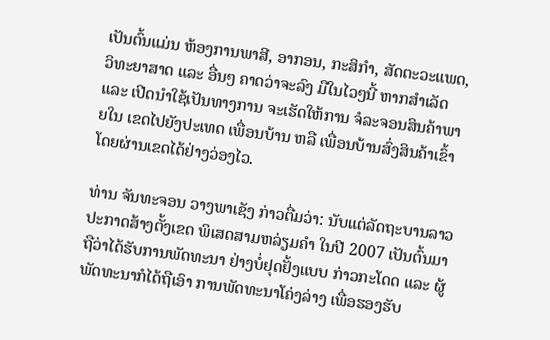ເປັນຕົ້ນແມ່ນ ຫ້ອງການພາສີ, ອາກອນ, ກະສິກໍາ, ສັດຕະວະແພດ, ວິທະຍາສາດ ແລະ ອື່ນໆ ຄາດວ່າຈະລົງ ມືໃນໄວໆນີ້ ຫາກສໍາເລັດ ແລະ ເປີດນໍາໃຊ້ເປັນທາງການ ຈະເຮັດໃຫ້ການ ຈໍລະຈອນສິນຄ້າພາຍໃນ ເຂດໄປຍັງປະເທດ ເພື່ອນບ້ານ ຫລື ເພື່ອນບ້ານສົ່ງສິນຄ້າເຂົ້າ ໂດຍຜ່ານເຂດໄດ້ຢ່າງວ່ອງໄວ.

ທ່ານ ຈັນທະຈອນ ວາງພາເຊັງ ກ່າວຕື່ມວ່າ: ນັບແຕ່ລັດຖະບານລາວ ປະກາດສ້າງຕັ້ງເຂດ ພິເສດສາມຫລ່ຽມຄໍາ ໃນປີ 2007 ເປັນຕົ້ນມາ ຖືວ່າໄດ້ຮັບການພັດທະນາ ຢ່າງບໍ່ຢຸດຢັ້ງແບບ ກ່າວກະໂດດ ແລະ ຜູ້ພັດທະນາກໍໄດ້ຖືເອົາ ການພັດທະນາໂຄ່ງລ່າງ ເພື່ອຮອງຮັບ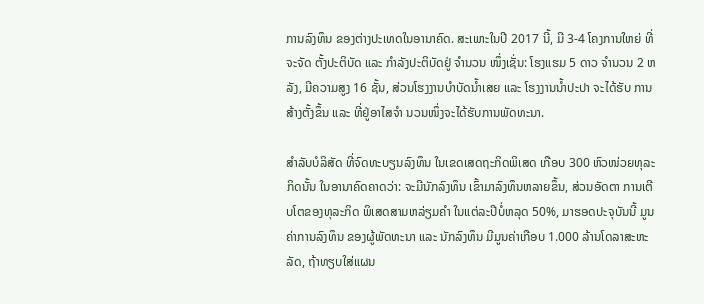ການລົງທຶນ ຂອງຕ່າງປະເທດໃນອານາຄົດ. ສະເພາະໃນປີ 2017 ນີ້, ມີ 3-4 ໂຄງການໃຫຍ່ ທີ່ຈະຈັດ ຕັ້ງປະຕິບັດ ແລະ ກໍາລັງປະຕິບັດຢູ່ ຈໍານວນ ໜຶ່ງເຊັ່ນ: ໂຮງແຮມ 5 ດາວ ຈໍານວນ 2 ຫລັງ, ມີຄວາມສູງ 16 ຊັ້ນ, ສ່ວນໂຮງງານບໍາບັດນໍ້າເສຍ ແລະ ໂຮງງານນໍ້າປະປາ ຈະໄດ້ຮັບ ການສ້າງຕັ້ງຂຶ້ນ ແລະ ທີ່ຢູ່ອາໄສຈໍາ ນວນໜຶ່ງຈະໄດ້ຮັບການພັດທະນາ.

ສຳລັບບໍລິສັດ ທີ່ຈົດທະບຽນລົງທຶນ ໃນເຂດເສດຖະກິດພິເສດ ເກືອບ 300 ຫົວໜ່ວຍທຸລະກິດນັ້ນ ໃນອານາຄົດຄາດວ່າ: ຈະມີນັກລົງທຶນ ເຂົ້າມາລົງທຶນຫລາຍຂຶ້ນ, ສ່ວນອັດຕາ ການເຕີບໂຕຂອງທຸລະກິດ ພິເສດສາມຫລ່ຽມຄຳ ໃນແຕ່ລະປີບໍ່ຫລຸດ 50%, ມາຮອດປະຈຸບັນນີ້ ມູນຄ່າການລົງທຶນ ຂອງຜູ້ພັດທະນາ ແລະ ນັກລົງທຶນ ມີມູນຄ່າເກືອບ 1.000 ລ້ານໂດລາສະຫະລັດ, ຖ້າທຽບໃສ່ແຜນ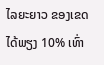ໄລຍະຍາວ ຂອງເຂດໄດ້ພຽງ 10% ເທົ່າ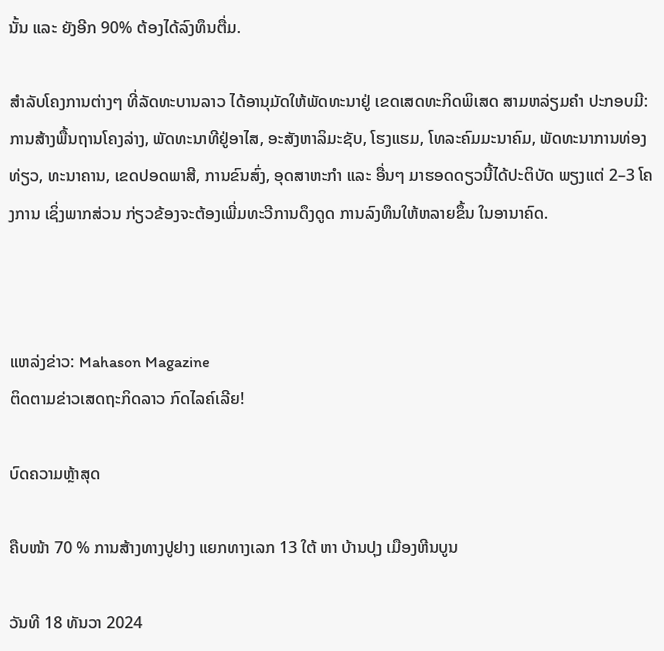ນັ້ນ ແລະ ຍັງອີກ 90% ຕ້ອງໄດ້ລົງທຶນຕື່ມ.

ສຳລັບໂຄງການຕ່າງໆ ທີ່ລັດທະບານລາວ ໄດ້ອານຸມັດໃຫ້ພັດທະນາຢູ່ ເຂດເສດທະກິດພິເສດ ສາມຫລ່ຽມຄຳ ປະກອບມີ: ການສ້າງພື້ນຖານໂຄງລ່າງ, ພັດທະນາທີຢູ່ອາໄສ, ອະສັງຫາລິມະຊັບ, ໂຮງແຮມ, ໂທລະຄົມມະນາຄົມ, ພັດທະນາການທ່ອງທ່ຽວ, ທະນາຄານ, ເຂດປອດພາສີ, ການຂົນສົ່ງ, ອຸດສາຫະກຳ ແລະ ອື່ນໆ ມາຮອດດຽວນີ້ໄດ້ປະຕິບັດ ພຽງແຕ່ 2–3 ໂຄງການ ເຊິ່ງພາກສ່ວນ ກ່ຽວຂ້ອງຈະຕ້ອງເພີ່ມທະວີການດຶງດູດ ການລົງທຶນໃຫ້ຫລາຍຂຶ້ນ ໃນອານາຄົດ.



ແຫລ່ງຂ່າວ: Mahason Magazine
ຕິດຕາມຂ່າວເສດຖະກິດລາວ ກົດໄລຄ໌ເລີຍ!

ບົດຄວາມຫຼ້າສຸດ

ຄືບໜ້າ 70 % ການສ້າງທາງປູຢາງ ແຍກທາງເລກ 13 ໃຕ້ ຫາ ບ້ານປຸງ ເມືອງຫີນບູນ

ວັນທີ 18 ທັນວາ 2024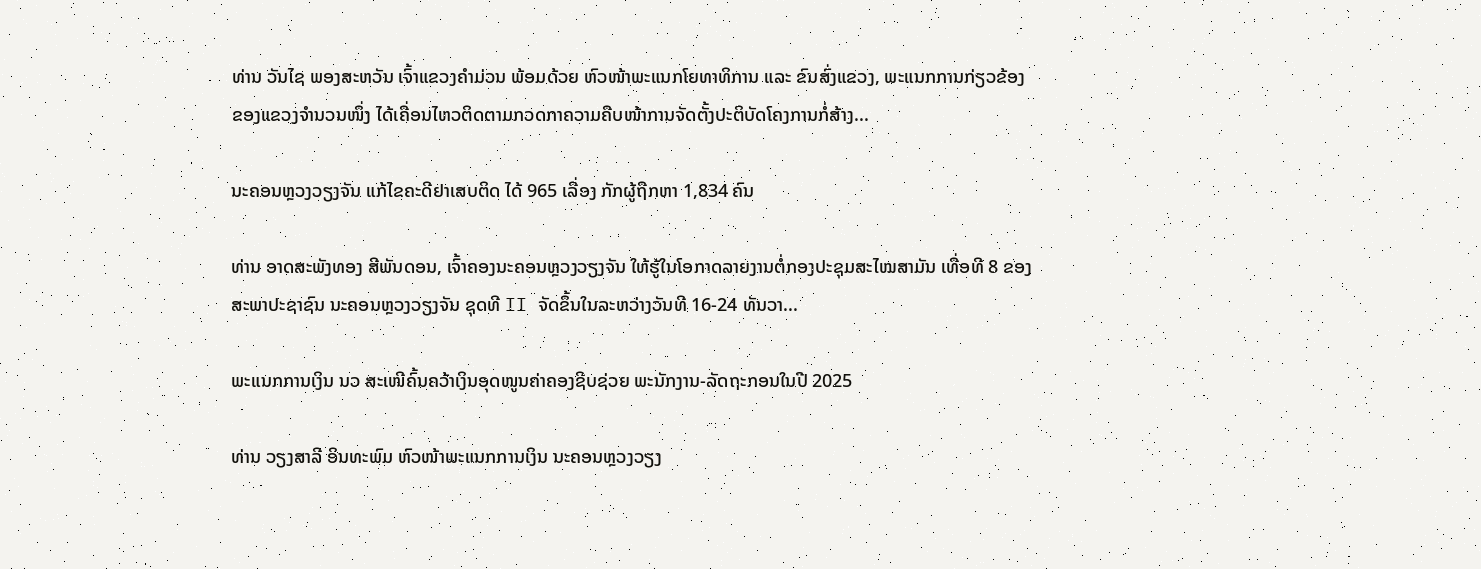ທ່ານ ວັນໄຊ ພອງສະຫວັນ ເຈົ້າແຂວງຄຳມ່ວນ ພ້ອມດ້ວຍ ຫົວໜ້າພະແນກໂຍທາທິການ ແລະ ຂົນສົ່ງແຂວງ, ພະແນກການກ່ຽວຂ້ອງຂອງແຂວງຈໍານວນໜຶ່ງ ໄດ້ເຄື່ອນໄຫວຕິດຕາມກວດກາຄວາມຄືບໜ້າການຈັດຕັ້ງປະຕິບັດໂຄງການກໍ່ສ້າງ...

ນະຄອນຫຼວງວຽງຈັນ ແກ້ໄຂຄະດີຢາເສບຕິດ ໄດ້ 965 ເລື່ອງ ກັກຜູ້ຖືກຫາ 1,834 ຄົນ

ທ່ານ ອາດສະພັງທອງ ສີພັນດອນ, ເຈົ້າຄອງນະຄອນຫຼວງວຽງຈັນ ໃຫ້ຮູ້ໃນໂອກາດລາຍງານຕໍ່ກອງປະຊຸມສະໄໝສາມັນ ເທື່ອທີ 8 ຂອງສະພາປະຊາຊົນ ນະຄອນຫຼວງວຽງຈັນ ຊຸດທີ II ຈັດຂຶ້ນໃນລະຫວ່າງວັນທີ 16-24 ທັນວາ...

ພະແນກການເງິນ ນວ ສະເໜີຄົ້ນຄວ້າເງິນອຸດໜູນຄ່າຄອງຊີບຊ່ວຍ ພະນັກງານ-ລັດຖະກອນໃນປີ 2025

ທ່ານ ວຽງສາລີ ອິນທະພົມ ຫົວໜ້າພະແນກການເງິນ ນະຄອນຫຼວງວຽງ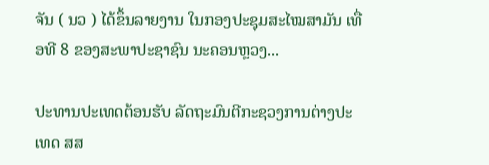ຈັນ ( ນວ ) ໄດ້ຂຶ້ນລາຍງານ ໃນກອງປະຊຸມສະໄໝສາມັນ ເທື່ອທີ 8 ຂອງສະພາປະຊາຊົນ ນະຄອນຫຼວງ...

ປະທານປະເທດຕ້ອນຮັບ ລັດຖະມົນຕີກະຊວງການຕ່າງປະເທດ ສສ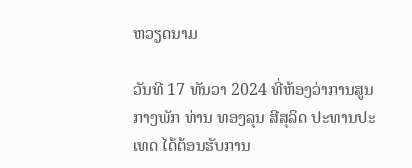ຫວຽດນາມ

ວັນທີ 17 ທັນວາ 2024 ທີ່ຫ້ອງວ່າການສູນກາງພັກ ທ່ານ ທອງລຸນ ສີສຸລິດ ປະທານປະເທດ ໄດ້ຕ້ອນຮັບການ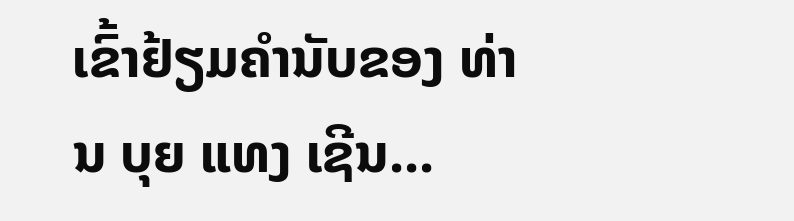ເຂົ້າຢ້ຽມຄຳນັບຂອງ ທ່ານ ບຸຍ ແທງ ເຊີນ...